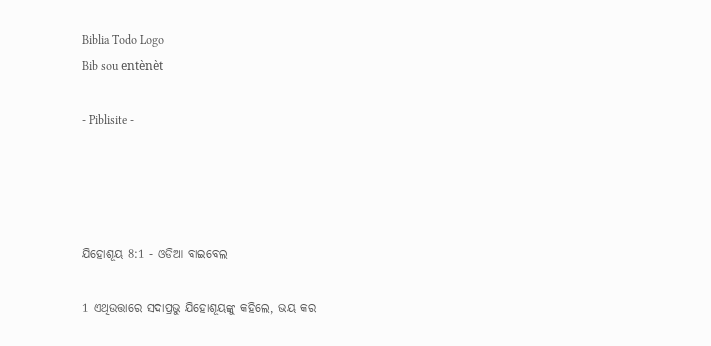Biblia Todo Logo
Bib sou entènèt

- Piblisite -




ଯିହୋଶୂୟ 8:1 - ଓଡିଆ ବାଇବେଲ

1 ଏଥିଉତ୍ତାରେ ସଦାପ୍ରଭୁ ଯିହୋଶୂୟଙ୍କୁ କହିଲେ, ଭୟ କର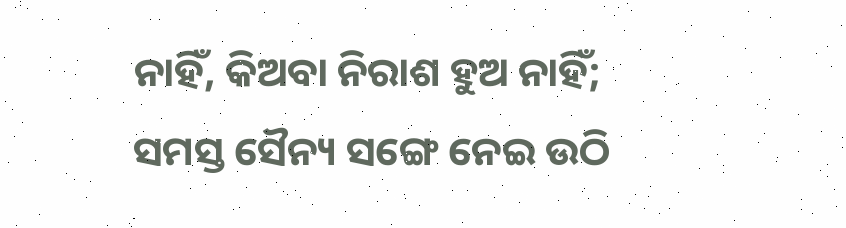ନାହିଁ, କିଅବା ନିରାଶ ହୁଅ ନାହିଁ; ସମସ୍ତ ସୈନ୍ୟ ସଙ୍ଗେ ନେଇ ଉଠି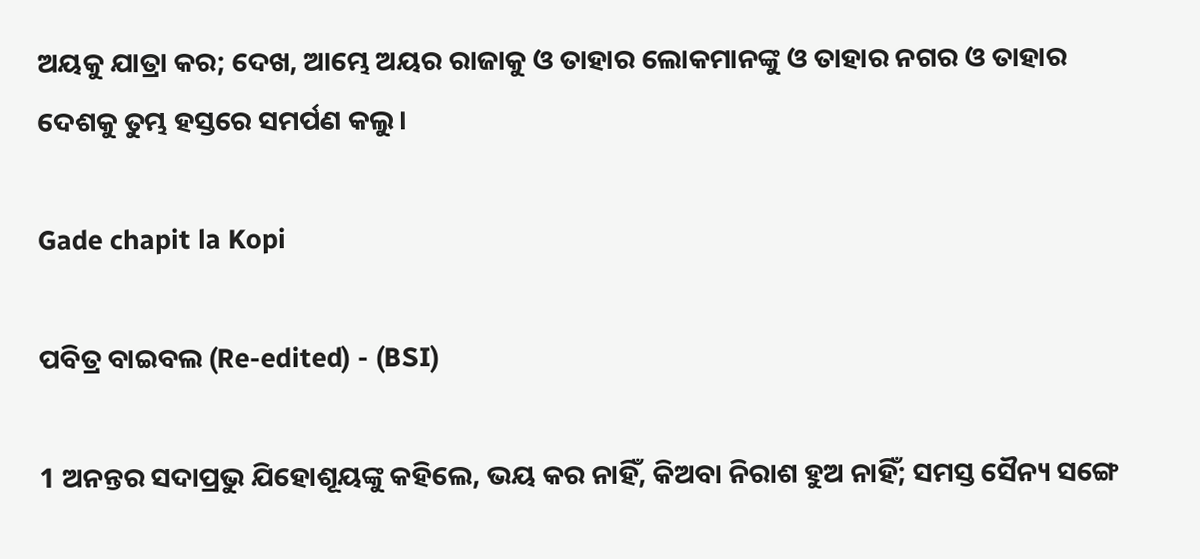ଅୟକୁ ଯାତ୍ରା କର; ଦେଖ, ଆମ୍ଭେ ଅୟର ରାଜାକୁ ଓ ତାହାର ଲୋକମାନଙ୍କୁ ଓ ତାହାର ନଗର ଓ ତାହାର ଦେଶକୁ ତୁମ୍ଭ ହସ୍ତରେ ସମର୍ପଣ କଲୁ।

Gade chapit la Kopi

ପବିତ୍ର ବାଇବଲ (Re-edited) - (BSI)

1 ଅନନ୍ତର ସଦାପ୍ରଭୁ ଯିହୋଶୂୟଙ୍କୁ କହିଲେ, ଭୟ କର ନାହିଁ, କିଅବା ନିରାଶ ହୁଅ ନାହିଁ; ସମସ୍ତ ସୈନ୍ୟ ସଙ୍ଗେ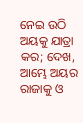ନେଇ ଉଠି ଅୟକୁ ଯାତ୍ରା କର; ଦେଖ, ଆମ୍ଭେ ଅୟର ରାଜାକୁ ଓ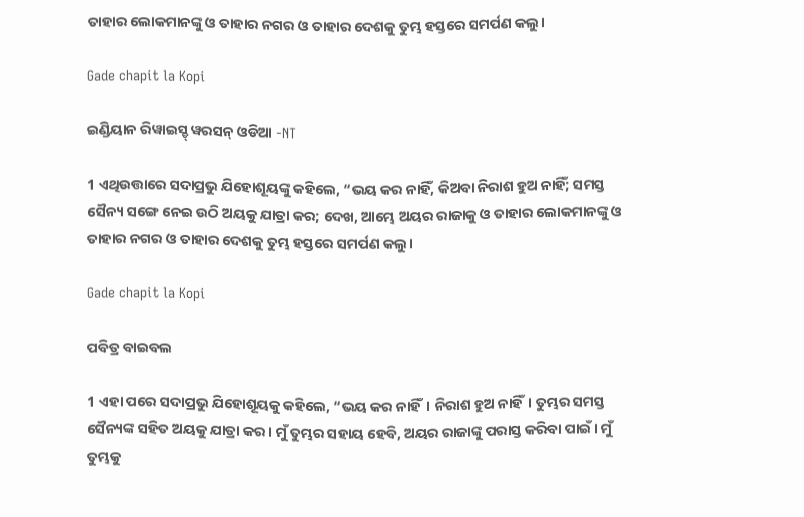ତାହାର ଲୋକମାନଙ୍କୁ ଓ ତାହାର ନଗର ଓ ତାହାର ଦେଶକୁ ତୁମ୍ଭ ହସ୍ତରେ ସମର୍ପଣ କଲୁ।

Gade chapit la Kopi

ଇଣ୍ଡିୟାନ ରିୱାଇସ୍ଡ୍ ୱରସନ୍ ଓଡିଆ -NT

1 ଏଥିଉତ୍ତାରେ ସଦାପ୍ରଭୁ ଯିହୋଶୂୟଙ୍କୁ କହିଲେ, “ଭୟ କର ନାହିଁ, କିଅବା ନିରାଶ ହୁଅ ନାହିଁ; ସମସ୍ତ ସୈନ୍ୟ ସଙ୍ଗେ ନେଇ ଉଠି ଅୟକୁ ଯାତ୍ରା କର; ଦେଖ, ଆମ୍ଭେ ଅୟର ରାଜାକୁ ଓ ତାହାର ଲୋକମାନଙ୍କୁ ଓ ତାହାର ନଗର ଓ ତାହାର ଦେଶକୁ ତୁମ୍ଭ ହସ୍ତରେ ସମର୍ପଣ କଲୁ।

Gade chapit la Kopi

ପବିତ୍ର ବାଇବଲ

1 ଏହା ପରେ ସଦାପ୍ରଭୁ ଯିହୋଶୂୟକୁ କହିଲେ, “ଭୟ କର ନାହିଁ। ନିରାଶ ହୁଅ ନାହିଁ। ତୁମ୍ଭର ସମସ୍ତ ସୈନ୍ୟଙ୍କ ସହିତ ଅୟକୁ ଯାତ୍ରା କର। ମୁଁ ତୁମ୍ଭର ସହାୟ ହେବି, ଅୟର ରାଜାଙ୍କୁ ପରାସ୍ତ କରିବା ପାଇଁ। ମୁଁ ତୁମ୍ଭକୁ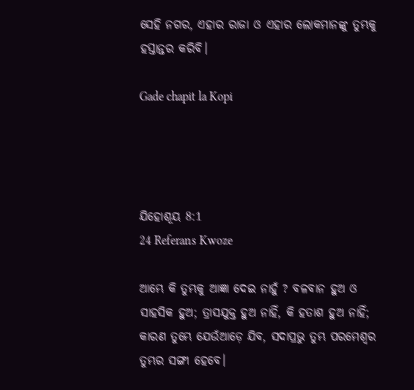ସେହି ନଗର, ଏହାର ରାଜା ଓ ଏହାର ଲୋକମାନଙ୍କୁ ତୁମ୍ଭକୁ ହସ୍ତାନ୍ତର କରିବି।

Gade chapit la Kopi




ଯିହୋଶୂୟ 8:1
24 Referans Kwoze

ଆମ୍ଭେ କି ତୁମ୍ଭକୁ ଆଜ୍ଞା ଦେଇ ନାହୁଁ ? ବଳବାନ ହୁଅ ଓ ସାହସିକ ହୁଅ; ତ୍ରାସଯୁକ୍ତ ହୁଅ ନାହିଁ, କି ହତାଶ ହୁଅ ନାହିଁ; କାରଣ ତୁମ୍ଭେ ଯେଉଁଆଡ଼େ ଯିବ, ସଦାପ୍ରଭୁ ତୁମ୍ଭ ପରମେଶ୍ୱର ତୁମ୍ଭର ସଙ୍ଗୀ ହେବେ।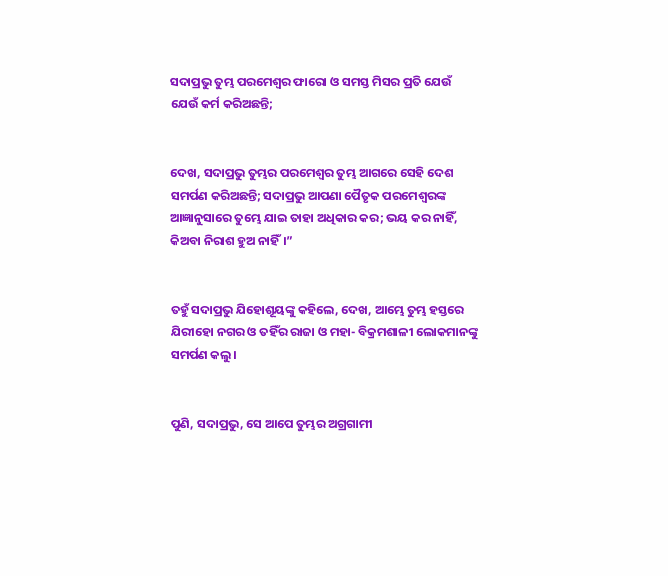ସଦାପ୍ରଭୁ ତୁମ୍ଭ ପରମେଶ୍ୱର ଫାରୋ ଓ ସମସ୍ତ ମିସର ପ୍ରତି ଯେଉଁ ଯେଉଁ କର୍ମ କରିଅଛନ୍ତି;


ଦେଖ, ସଦାପ୍ରଭୁ ତୁମ୍ଭର ପରମେଶ୍ୱର ତୁମ୍ଭ ଆଗରେ ସେହି ଦେଶ ସମର୍ପଣ କରିଅଛନ୍ତି; ସଦାପ୍ରଭୁ ଆପଣା ପୈତୃକ ପରମେଶ୍ୱରଙ୍କ ଆଜ୍ଞାନୁସାରେ ତୁମ୍ଭେ ଯାଇ ତାହା ଅଧିକାର କର; ଭୟ କର ନାହିଁ, କିଅବା ନିରାଶ ହୁଅ ନାହିଁ।”


ତହୁଁ ସଦାପ୍ରଭୁ ଯିହୋଶୂୟଙ୍କୁ କହିଲେ, ଦେଖ, ଆମ୍ଭେ ତୁମ୍ଭ ହସ୍ତରେ ଯିରୀହୋ ନଗର ଓ ତହିଁର ରାଜା ଓ ମହା- ବିକ୍ରମଶାଳୀ ଲୋକମାନଙ୍କୁ ସମର୍ପଣ କଲୁ।


ପୁଣି, ସଦାପ୍ରଭୁ, ସେ ଆପେ ତୁମ୍ଭର ଅଗ୍ରଗାମୀ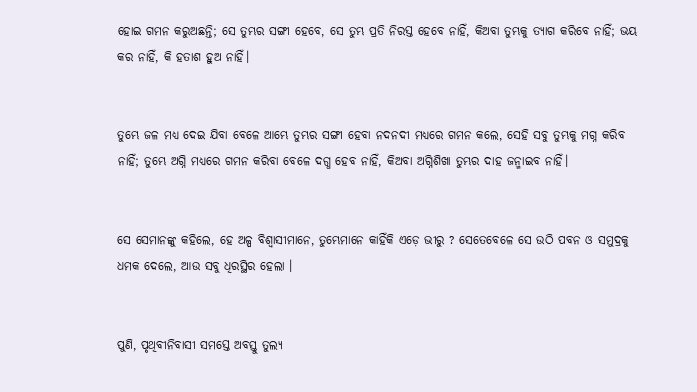ହୋଇ ଗମନ କରୁଅଛନ୍ତି; ସେ ତୁମ୍ଭର ସଙ୍ଗୀ ହେବେ, ସେ ତୁମ୍ଭ ପ୍ରତି ନିରସ୍ତ ହେବେ ନାହିଁ, କିଅବା ତୁମ୍ଭକୁ ତ୍ୟାଗ କରିବେ ନାହିଁ; ଭୟ କର ନାହିଁ, କି ହତାଶ ହୁଅ ନାହିଁ।


ତୁମ୍ଭେ ଜଳ ମଧ୍ୟ ଦେଇ ଯିବା ବେଳେ ଆମ୍ଭେ ତୁମ୍ଭର ସଙ୍ଗୀ ହେବା ନଦନଦୀ ମଧ୍ୟରେ ଗମନ କଲେ, ସେହି ସବୁ ତୁମ୍ଭକୁ ମଗ୍ନ କରିବ ନାହିଁ; ତୁମ୍ଭେ ଅଗ୍ନି ମଧ୍ୟରେ ଗମନ କରିବା ବେଳେ ଦଗ୍ଧ ହେବ ନାହିଁ, କିଅବା ଅଗ୍ନିଶିଖା ତୁମ୍ଭର ଦାହ ଜନ୍ମାଇବ ନାହିଁ।


ସେ ସେମାନଙ୍କୁ କହିଲେ, ହେ ଅଳ୍ପ ବିଶ୍ୱାସୀମାନେ, ତୁମ୍ଭେମାନେ କାହିଁକି ଏଡ଼େ ଭୀରୁ ? ସେତେବେଳେ ସେ ଉଠି ପବନ ଓ ସମୁଦ୍ରକୁ ଧମକ ଦେଲେ, ଆଉ ସବୁ ଧିରସ୍ଥିର ହେଲା ।


ପୁଣି, ପୃଥିବୀନିବାସୀ ସମସ୍ତେ ଅବସ୍ତୁ ତୁଲ୍ୟ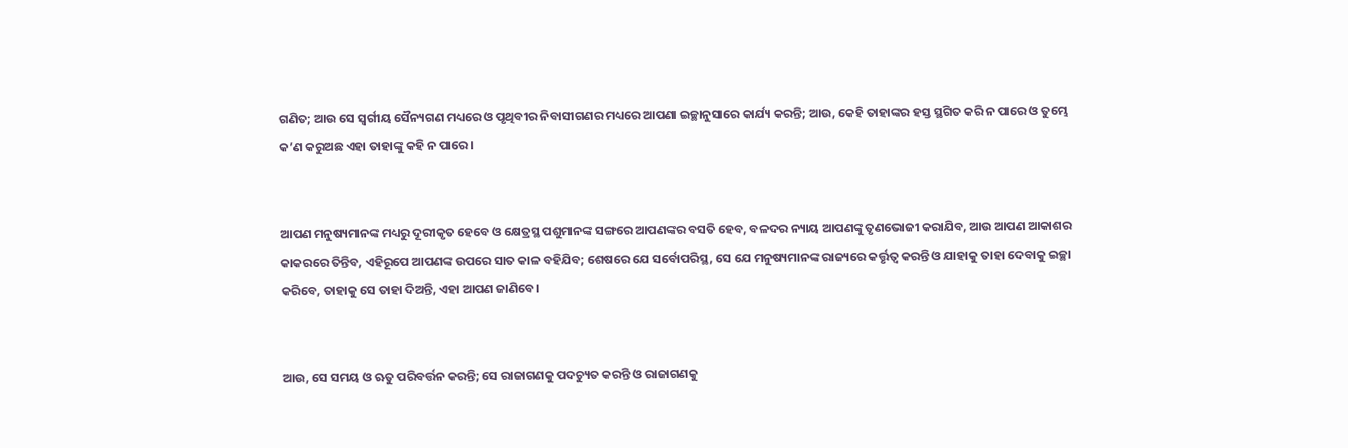ଗଣିତ; ଆଉ ସେ ସ୍ୱର୍ଗୀୟ ସୈନ୍ୟଗଣ ମଧ୍ୟରେ ଓ ପୃଥିବୀର ନିବାସୀଗଣର ମଧ୍ୟରେ ଆପଣା ଇଚ୍ଛାନୁସାରେ କାର୍ଯ୍ୟ କରନ୍ତି; ଆଉ, କେହି ତାହାଙ୍କର ହସ୍ତ ସ୍ଥଗିତ କରି ନ ପାରେ ଓ ତୁମ୍ଭେ କ’ଣ କରୁଅଛ ଏହା ତାହାଙ୍କୁ କହି ନ ପାରେ।


ଆପଣ ମନୁଷ୍ୟମାନଙ୍କ ମଧ୍ୟରୁ ଦୂରୀକୃତ ହେବେ ଓ କ୍ଷେତ୍ରସ୍ଥ ପଶୁମାନଙ୍କ ସଙ୍ଗରେ ଆପଣଙ୍କର ବସତି ହେବ, ବଳଦର ନ୍ୟାୟ ଆପଣଙ୍କୁ ତୃଣଭୋଜୀ କରାଯିବ, ଆଉ ଆପଣ ଆକାଶର କାକରରେ ତିନ୍ତିବ, ଏହିରୂପେ ଆପଣଙ୍କ ଉପରେ ସାତ କାଳ ବହିଯିବ; ଶେଷରେ ଯେ ସର୍ବୋପରିସ୍ଥ, ସେ ଯେ ମନୁଷ୍ୟମାନଙ୍କ ରାଜ୍ୟରେ କର୍ତ୍ତୃତ୍ୱ କରନ୍ତି ଓ ଯାହାକୁ ତାହା ଦେବାକୁ ଇଚ୍ଛା କରିବେ, ତାହାକୁ ସେ ତାହା ଦିଅନ୍ତି, ଏହା ଆପଣ ଜାଣିବେ।


ଆଉ, ସେ ସମୟ ଓ ଋତୁ ପରିବର୍ତ୍ତନ କରନ୍ତି; ସେ ରାଜାଗଣକୁ ପଦଚ୍ୟୁତ କରନ୍ତି ଓ ରାଜାଗଣକୁ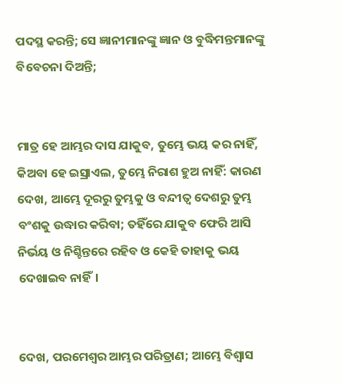ପଦସ୍ଥ କରନ୍ତି; ସେ ଜ୍ଞାନୀମାନଙ୍କୁ ଜ୍ଞାନ ଓ ବୁଦ୍ଧିମନ୍ତମାନଙ୍କୁ ବିବେଚନା ଦିଅନ୍ତି;


ମାତ୍ର ହେ ଆମ୍ଭର ଦାସ ଯାକୁବ, ତୁମ୍ଭେ ଭୟ କର ନାହିଁ, କିଅବା ହେ ଇସ୍ରାଏଲ, ତୁମ୍ଭେ ନିରାଶ ହୁଅ ନାହିଁ: କାରଣ ଦେଖ, ଆମ୍ଭେ ଦୂରରୁ ତୁମ୍ଭକୁ ଓ ବନ୍ଦୀତ୍ୱ ଦେଶରୁ ତୁମ୍ଭ ବଂଶକୁ ଉଦ୍ଧାର କରିବା; ତହିଁରେ ଯାକୁବ ଫେରି ଆସି ନିର୍ଭୟ ଓ ନିଶ୍ଚିନ୍ତରେ ରହିବ ଓ କେହି ତାହାକୁ ଭୟ ଦେଖାଇବ ନାହିଁ।


ଦେଖ, ପରମେଶ୍ୱର ଆମ୍ଭର ପରିତ୍ରାଣ; ଆମ୍ଭେ ବିଶ୍ୱାସ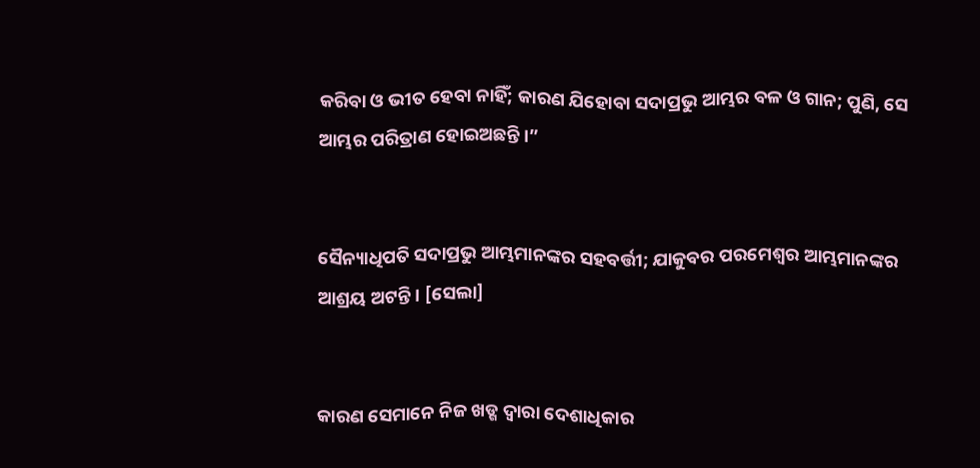କରିବା ଓ ଭୀତ ହେବା ନାହିଁ; କାରଣ ଯିହୋବା ସଦାପ୍ରଭୁ ଆମ୍ଭର ବଳ ଓ ଗାନ; ପୁଣି, ସେ ଆମ୍ଭର ପରିତ୍ରାଣ ହୋଇଅଛନ୍ତି।”


ସୈନ୍ୟାଧିପତି ସଦାପ୍ରଭୁ ଆମ୍ଭମାନଙ୍କର ସହବର୍ତ୍ତୀ; ଯାକୁବର ପରମେଶ୍ୱର ଆମ୍ଭମାନଙ୍କର ଆଶ୍ରୟ ଅଟନ୍ତି। [ସେଲା]


କାରଣ ସେମାନେ ନିଜ ଖଡ୍ଗ ଦ୍ୱାରା ଦେଶାଧିକାର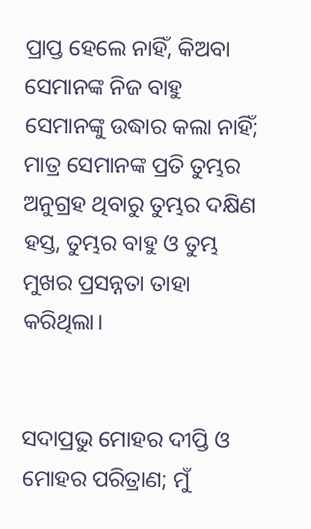ପ୍ରାପ୍ତ ହେଲେ ନାହିଁ, କିଅବା ସେମାନଙ୍କ ନିଜ ବାହୁ ସେମାନଙ୍କୁ ଉଦ୍ଧାର କଲା ନାହିଁ; ମାତ୍ର ସେମାନଙ୍କ ପ୍ରତି ତୁମ୍ଭର ଅନୁଗ୍ରହ ଥିବାରୁ ତୁମ୍ଭର ଦକ୍ଷିଣ ହସ୍ତ, ତୁମ୍ଭର ବାହୁ ଓ ତୁମ୍ଭ ମୁଖର ପ୍ରସନ୍ନତା ତାହା କରିଥିଲା।


ସଦାପ୍ରଭୁ ମୋହର ଦୀପ୍ତି ଓ ମୋହର ପରିତ୍ରାଣ; ମୁଁ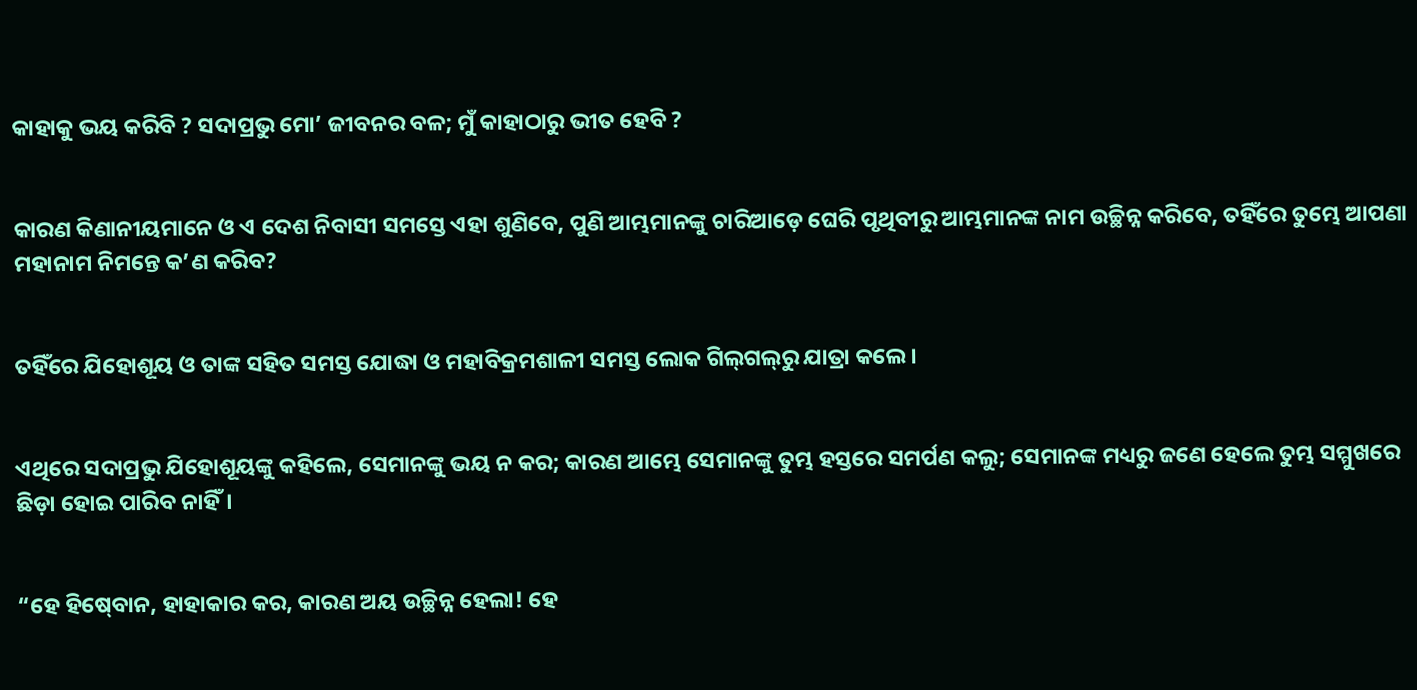କାହାକୁ ଭୟ କରିବି ? ସଦାପ୍ରଭୁ ମୋ’ ଜୀବନର ବଳ; ମୁଁ କାହାଠାରୁ ଭୀତ ହେବି ?


କାରଣ କିଣାନୀୟମାନେ ଓ ଏ ଦେଶ ନିବାସୀ ସମସ୍ତେ ଏହା ଶୁଣିବେ, ପୁଣି ଆମ୍ଭମାନଙ୍କୁ ଚାରିଆଡ଼େ ଘେରି ପୃଥିବୀରୁ ଆମ୍ଭମାନଙ୍କ ନାମ ଉଚ୍ଛିନ୍ନ କରିବେ, ତହିଁରେ ତୁମ୍ଭେ ଆପଣା ମହାନାମ ନିମନ୍ତେ କ’ଣ କରିବ?


ତହିଁରେ ଯିହୋଶୂୟ ଓ ତାଙ୍କ ସହିତ ସମସ୍ତ ଯୋଦ୍ଧା ଓ ମହାବିକ୍ରମଶାଳୀ ସମସ୍ତ ଲୋକ ଗିଲ୍‍ଗଲ୍‍ରୁ ଯାତ୍ରା କଲେ।


ଏଥିରେ ସଦାପ୍ରଭୁ ଯିହୋଶୂୟଙ୍କୁ କହିଲେ, ସେମାନଙ୍କୁ ଭୟ ନ କର; କାରଣ ଆମ୍ଭେ ସେମାନଙ୍କୁ ତୁମ୍ଭ ହସ୍ତରେ ସମର୍ପଣ କଲୁ; ସେମାନଙ୍କ ମଧ୍ୟରୁ ଜଣେ ହେଲେ ତୁମ୍ଭ ସମ୍ମୁଖରେ ଛିଡ଼ା ହୋଇ ପାରିବ ନାହିଁ।


“ହେ ହିଷ୍‍ବୋନ, ହାହାକାର କର, କାରଣ ଅୟ ଉଚ୍ଛିନ୍ନ ହେଲା! ହେ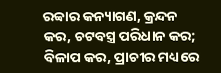ରବ୍ବାର କନ୍ୟାଗଣ, କ୍ରନ୍ଦନ କର, ଚଟବସ୍ତ୍ର ପରିଧାନ କର; ବିଳାପ କର, ପ୍ରାଚୀର ମଧ୍ୟରେ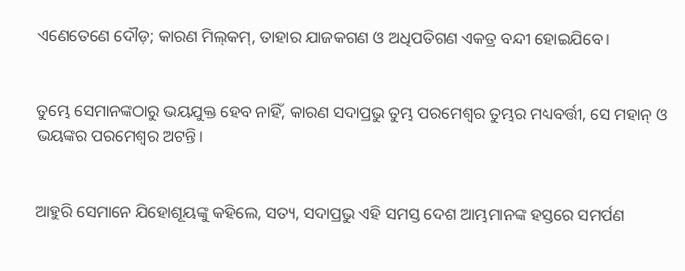ଏଣେତେଣେ ଦୌଡ଼; କାରଣ ମିଲ୍‍କମ୍‍, ତାହାର ଯାଜକଗଣ ଓ ଅଧିପତିଗଣ ଏକତ୍ର ବନ୍ଦୀ ହୋଇଯିବେ।


ତୁମ୍ଭେ ସେମାନଙ୍କଠାରୁ ଭୟଯୁକ୍ତ ହେବ ନାହିଁ, କାରଣ ସଦାପ୍ରଭୁ ତୁମ୍ଭ ପରମେଶ୍ୱର ତୁମ୍ଭର ମଧ୍ୟବର୍ତ୍ତୀ, ସେ ମହାନ୍ ଓ ଭୟଙ୍କର ପରମେଶ୍ୱର ଅଟନ୍ତି।


ଆହୁରି ସେମାନେ ଯିହୋଶୂୟଙ୍କୁ କହିଲେ, ସତ୍ୟ, ସଦାପ୍ରଭୁ ଏହି ସମସ୍ତ ଦେଶ ଆମ୍ଭମାନଙ୍କ ହସ୍ତରେ ସମର୍ପଣ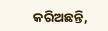କରିଅଛନ୍ତି,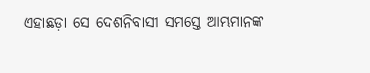ଏହାଛଡ଼ା ସେ ଦେଶନିବାସୀ ସମସ୍ତେ ଆମ୍ଭମାନଙ୍କ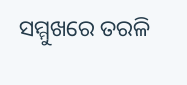ସମ୍ମୁଖରେ ତରଳି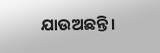ଯାଉଅଛନ୍ତି।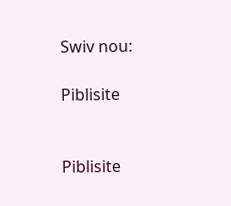Swiv nou:

Piblisite


Piblisite